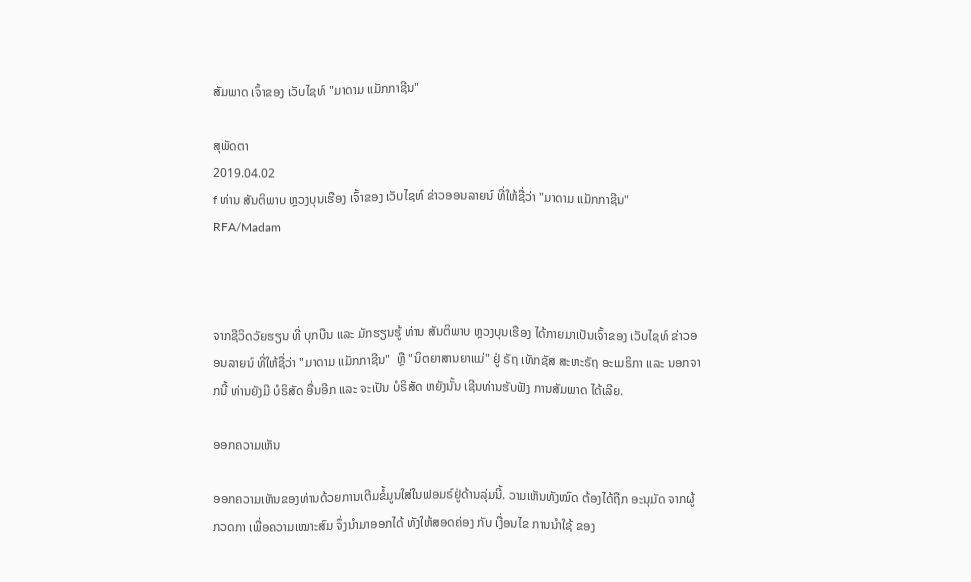ສັມພາດ ເຈົ້າຂອງ ເວັບໄຊທ໌ "ມາດາມ ແມັກກາຊີນ"

ສຸພັດຕາ
2019.04.02
f ທ່ານ ສັນຕິພາບ ຫຼວງບຸນເຮືອງ ເຈົ້າຂອງ ເວັບໄຊທ໌ ຂ່າວອອນລາຍນ໌ ທີ່ໃຫ້ຊື່ວ່າ "ມາດາມ ແມັກກາຊີນ"
RFA/Madam



ຈາກຊີວິດວັຍຮຽນ ທີ່ ບຸກບືນ ແລະ ມັກຮຽນຮູ້ ທ່ານ ສັນຕິພາບ ຫຼວງບຸນເຮືອງ ໄດ້ກາຍມາເປັນເຈົ້າຂອງ ເວັບໄຊທ໌ ຂ່າວອອນລາຍນ໌ ທີ່ໃຫ້ຊື່ວ່າ "ມາດາມ ແມັກກາຊີນ"  ຫຼື "ນິຕຍາສານຍາແມ່" ຢູ່ ຣັຖ ເທັກຊັສ ສະຫະຣັຖ ອະເມຣິກາ ແລະ ນອກຈາກນີ້ ທ່ານຍັງມີ ບໍຣິສັດ ອື່ນອີກ ແລະ ຈະເປັນ ບໍຣິສັດ ຫຍັງນັ້ນ ເຊີນທ່ານຮັບຟັງ ການສັມພາດ ໄດ້ເລີຍ.

ອອກຄວາມເຫັນ

ອອກຄວາມເຫັນຂອງທ່ານດ້ວຍການເຕີມຂໍ້ມູນໃສ່ໃນຟອມຣ໌ຢູ່ດ້ານລຸ່ມນີ້. ວາມເຫັນທັງໝົດ ຕ້ອງໄດ້ຖືກ ອະນຸມັດ ຈາກຜູ້ ກວດກາ ເພື່ອຄວາມເໝາະສົມ ຈຶ່ງນໍາມາອອກໄດ້ ທັງໃຫ້ສອດຄ່ອງ ກັບ ເງື່ອນໄຂ ການນຳໃຊ້ ຂອງ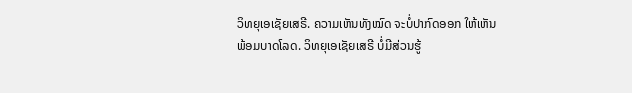ວິທຍຸເອເຊັຍເສຣີ. ຄວາມເຫັນທັງໝົດ ຈະບໍ່ປາກົດອອກ ໃຫ້ເຫັນພ້ອມບາດໂລດ. ວິທຍຸເອເຊັຍເສຣີ ບໍ່ມີສ່ວນຮູ້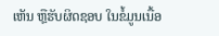ເຫັນ ຫຼືຮັບຜິດຊອບ ໃນຂໍ້ມູນເນື້ອ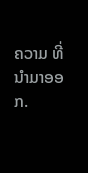ຄວາມ ທີ່ນໍາມາອອກ.